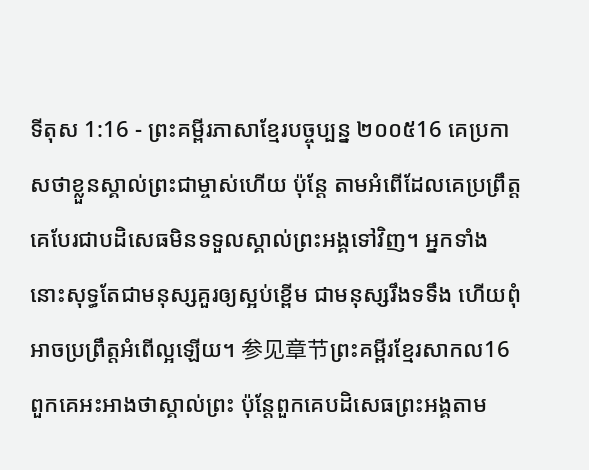ទីតុស 1:16 - ព្រះគម្ពីរភាសាខ្មែរបច្ចុប្បន្ន ២០០៥16 គេប្រកាសថាខ្លួនស្គាល់ព្រះជាម្ចាស់ហើយ ប៉ុន្តែ តាមអំពើដែលគេប្រព្រឹត្ត គេបែរជាបដិសេធមិនទទួលស្គាល់ព្រះអង្គទៅវិញ។ អ្នកទាំងនោះសុទ្ធតែជាមនុស្សគួរឲ្យស្អប់ខ្ពើម ជាមនុស្សរឹងទទឹង ហើយពុំអាចប្រព្រឹត្តអំពើល្អឡើយ។ 参见章节ព្រះគម្ពីរខ្មែរសាកល16 ពួកគេអះអាងថាស្គាល់ព្រះ ប៉ុន្តែពួកគេបដិសេធព្រះអង្គតាម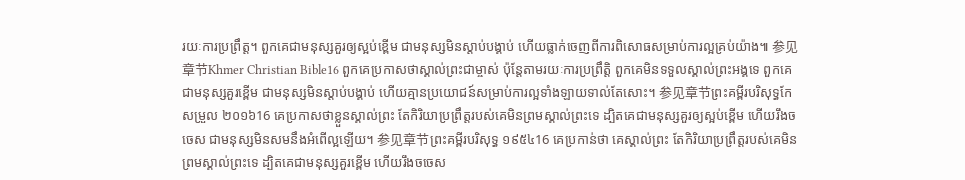រយៈការប្រព្រឹត្ត។ ពួកគេជាមនុស្សគួរឲ្យស្អប់ខ្ពើម ជាមនុស្សមិនស្ដាប់បង្គាប់ ហើយធ្លាក់ចេញពីការពិសោធសម្រាប់ការល្អគ្រប់យ៉ាង៕ 参见章节Khmer Christian Bible16 ពួកគេប្រកាសថាស្គាល់ព្រះជាម្ចាស់ ប៉ុន្ដែតាមរយៈការប្រព្រឹត្តិ ពួកគេមិនទទួលស្គាល់ព្រះអង្គទេ ពួកគេជាមនុស្សគួរខ្ពើម ជាមនុស្សមិនស្ដាប់បង្គាប់ ហើយគ្មានប្រយោជន៍សម្រាប់ការល្អទាំងឡាយទាល់តែសោះ។ 参见章节ព្រះគម្ពីរបរិសុទ្ធកែសម្រួល ២០១៦16 គេប្រកាសថាខ្លួនស្គាល់ព្រះ តែកិរិយាប្រព្រឹត្តរបស់គេមិនព្រមស្គាល់ព្រះទេ ដ្បិតគេជាមនុស្សគួរឲ្យស្អប់ខ្ពើម ហើយរឹងចចេស ជាមនុស្សមិនសមនឹងអំពើល្អឡើយ។ 参见章节ព្រះគម្ពីរបរិសុទ្ធ ១៩៥៤16 គេប្រកាន់ថា គេស្គាល់ព្រះ តែកិរិយាប្រព្រឹត្តរបស់គេមិនព្រមស្គាល់ព្រះទេ ដ្បិតគេជាមនុស្សគួរខ្ពើម ហើយរឹងចចេស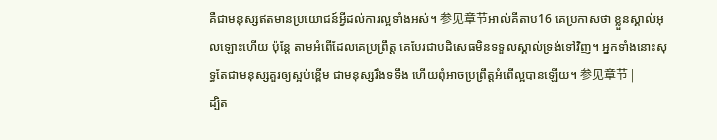គឺជាមនុស្សឥតមានប្រយោជន៍អ្វីដល់ការល្អទាំងអស់។ 参见章节អាល់គីតាប16 គេប្រកាសថា ខ្លួនស្គាល់អុលឡោះហើយ ប៉ុន្ដែ តាមអំពើដែលគេប្រព្រឹត្ដ គេបែរជាបដិសេធមិនទទួលស្គាល់ទ្រង់ទៅវិញ។ អ្នកទាំងនោះសុទ្ធតែជាមនុស្សគួរឲ្យស្អប់ខ្ពើម ជាមនុស្សរឹងទទឹង ហើយពុំអាចប្រព្រឹត្ដអំពើល្អបានឡើយ។ 参见章节 |
ដ្បិត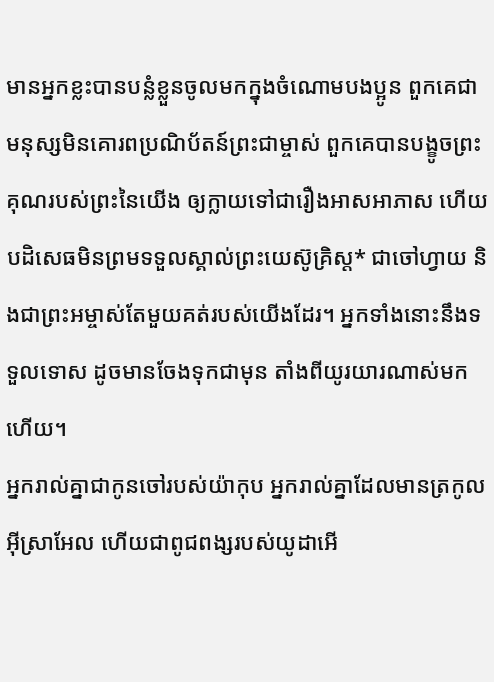មានអ្នកខ្លះបានបន្លំខ្លួនចូលមកក្នុងចំណោមបងប្អូន ពួកគេជាមនុស្សមិនគោរពប្រណិប័តន៍ព្រះជាម្ចាស់ ពួកគេបានបង្ខូចព្រះគុណរបស់ព្រះនៃយើង ឲ្យក្លាយទៅជារឿងអាសអាភាស ហើយបដិសេធមិនព្រមទទួលស្គាល់ព្រះយេស៊ូគ្រិស្ត* ជាចៅហ្វាយ និងជាព្រះអម្ចាស់តែមួយគត់របស់យើងដែរ។ អ្នកទាំងនោះនឹងទទួលទោស ដូចមានចែងទុកជាមុន តាំងពីយូរយារណាស់មកហើយ។
អ្នករាល់គ្នាជាកូនចៅរបស់យ៉ាកុប អ្នករាល់គ្នាដែលមានត្រកូលអ៊ីស្រាអែល ហើយជាពូជពង្សរបស់យូដាអើ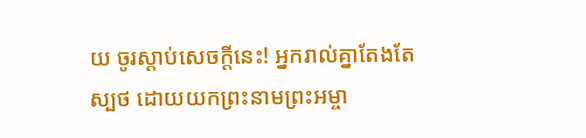យ ចូរស្ដាប់សេចក្ដីនេះ! អ្នករាល់គ្នាតែងតែស្បថ ដោយយកព្រះនាមព្រះអម្ចា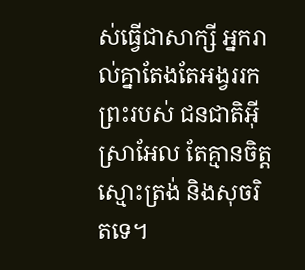ស់ធ្វើជាសាក្សី អ្នករាល់គ្នាតែងតែអង្វររកព្រះរបស់ ជនជាតិអ៊ីស្រាអែល តែគ្មានចិត្តស្មោះត្រង់ និងសុចរិតទេ។